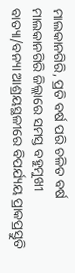ମାଲକାନଗିରି, ପ୍ରତି ବର୍ଷ ପରି ଚଳିତ ବର୍ଷ ମାଲକାନଗିରି ଜିଲ୍ଲାରେ ସମସ୍ତ ବହୁମୁଖୀ ବାତ୍ୟା/ବନ୍ୟା ଆଶ୍ରୟସ୍ଥଳୀରେ ବିପର୍ଯ୍ୟୟ ପ୍ରାକପ୍ରସ୍ତୁତି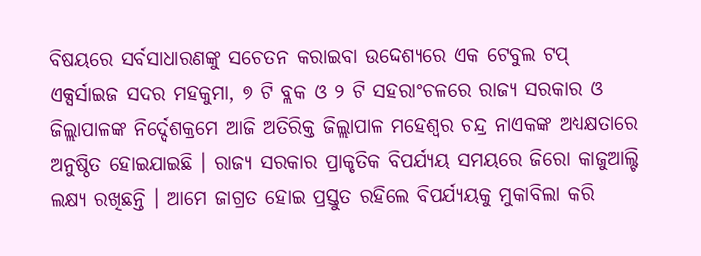ବିଷୟରେ ସର୍ବସାଧାରଣଙ୍କୁ ସଚେତନ କରାଇବା ଉଦ୍ଦେଶ୍ୟରେ ଏକ ଟେବୁଲ ଟପ୍ ଏକ୍ସର୍ସାଇଜ ସଦର ମହକୁମା, ୭ ଟି ବ୍ଲକ ଓ ୨ ଟି ସହରାଂଚଳରେ ରାଜ୍ୟ ସରକାର ଓ ଜିଲ୍ଲାପାଳଙ୍କ ନିର୍ଦ୍ଦେଶକ୍ରମେ ଆଜି ଅତିରିକ୍ତ ଜିଲ୍ଲାପାଳ ମହେଶ୍ୱର ଚନ୍ଦ୍ର ନାଏକଙ୍କ ଅଧ୍ୟକ୍ଷତାରେ ଅନୁଷ୍ଠିତ ହୋଇଯାଇଛି । ରାଜ୍ୟ ସରକାର ପ୍ରାକୃତିକ ବିପର୍ଯ୍ୟୟ ସମୟରେ ଜିରୋ କାଜୁଆଲ୍ଟି ଲକ୍ଷ୍ୟ ରଖିଛନ୍ତି । ଆମେ ଜାଗ୍ରତ ହୋଇ ପ୍ରସ୍ତୁତ ରହିଲେ ବିପର୍ଯ୍ୟୟକୁ ମୁକାବିଲା କରି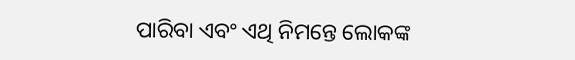ପାରିବା ଏବଂ ଏଥି ନିମନ୍ତେ ଲୋକଙ୍କ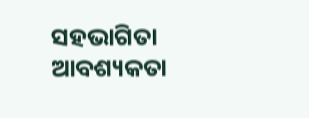ସହଭାଗିତା ଆବଶ୍ୟକତା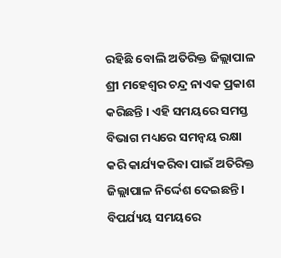ରହିଛି ବୋଲି ଅତିରିକ୍ତ ଜିଲ୍ଲାପାଳ ଶ୍ରୀ ମହେଶ୍ୱର ଚନ୍ଦ୍ର ନାଏକ ପ୍ରକାଶ କରିଛନ୍ତି । ଏହି ସମୟରେ ସମସ୍ତ ବିଭାଗ ମଧ୍ୟରେ ସମନ୍ୱୟ ରକ୍ଷା କରି କାର୍ଯ୍ୟକରିବା ପାଇଁ ଅତିରିକ୍ତ ଜିଲ୍ଲାପାଳ ନିର୍ଦ୍ଦେଶ ଦେଇଛନ୍ତି ।
ବିପର୍ଯ୍ୟୟ ସମୟରେ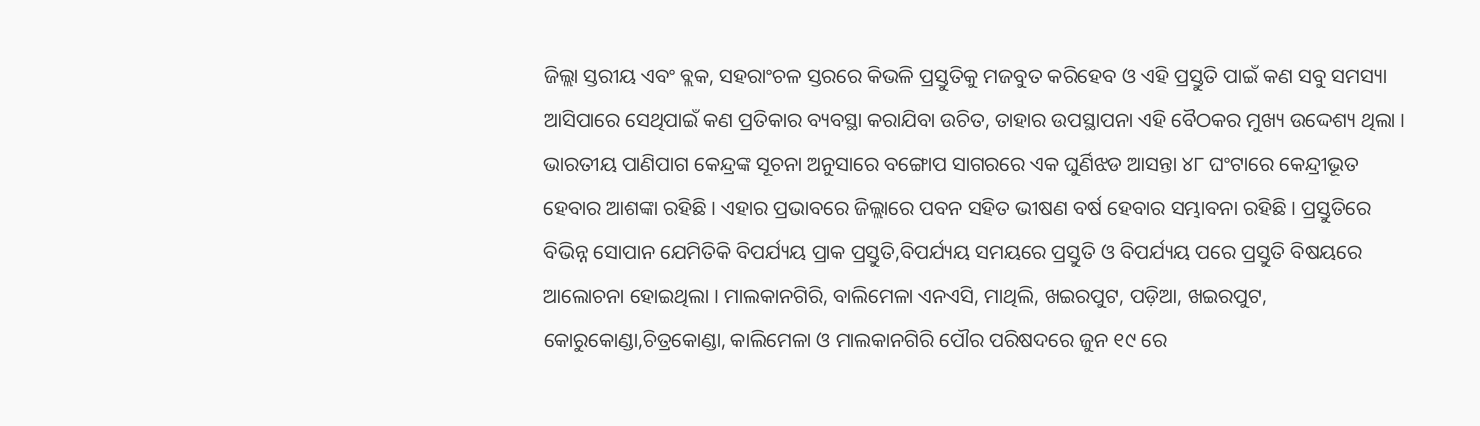ଜିଲ୍ଲା ସ୍ତରୀୟ ଏବଂ ବ୍ଲକ, ସହରାଂଚଳ ସ୍ତରରେ କିଭଳି ପ୍ରସ୍ତୁତିକୁ ମଜବୁତ କରିହେବ ଓ ଏହି ପ୍ରସ୍ତୁତି ପାଇଁ କଣ ସବୁ ସମସ୍ୟା ଆସିପାରେ ସେଥିପାଇଁ କଣ ପ୍ରତିକାର ବ୍ୟବସ୍ଥା କରାଯିବା ଉଚିତ, ତାହାର ଉପସ୍ଥାପନା ଏହି ବୈଠକର ମୁଖ୍ୟ ଉଦ୍ଦେଶ୍ୟ ଥିଲା ।
ଭାରତୀୟ ପାଣିପାଗ କେନ୍ଦ୍ରଙ୍କ ସୂଚନା ଅନୁସାରେ ବଙ୍ଗୋପ ସାଗରରେ ଏକ ଘୁର୍ଣିଝଡ ଆସନ୍ତା ୪୮ ଘଂଟାରେ କେନ୍ଦ୍ରୀଭୂତ ହେବାର ଆଶଙ୍କା ରହିଛି । ଏହାର ପ୍ରଭାବରେ ଜିଲ୍ଲାରେ ପବନ ସହିତ ଭୀଷଣ ବର୍ଷ ହେବାର ସମ୍ଭାବନା ରହିଛି । ପ୍ରସ୍ତୁତିରେ ବିଭିନ୍ନ ସୋପାନ ଯେମିତିକି ବିପର୍ଯ୍ୟୟ ପ୍ରାକ ପ୍ରସ୍ତୁତି,ବିପର୍ଯ୍ୟୟ ସମୟରେ ପ୍ରସ୍ତୁତି ଓ ବିପର୍ଯ୍ୟୟ ପରେ ପ୍ରସ୍ତୁତି ବିଷୟରେ ଆଲୋଚନା ହୋଇଥିଲା । ମାଲକାନଗିରି, ବାଲିମେଳା ଏନଏସି, ମାଥିଲି, ଖଇରପୁଟ, ପଡ଼ିଆ, ଖଇରପୁଟ, କୋରୁକୋଣ୍ଡା,ଚିତ୍ରକୋଣ୍ଡା, କାଲିମେଳା ଓ ମାଲକାନଗିରି ପୌର ପରିଷଦରେ ଜୁନ ୧୯ ରେ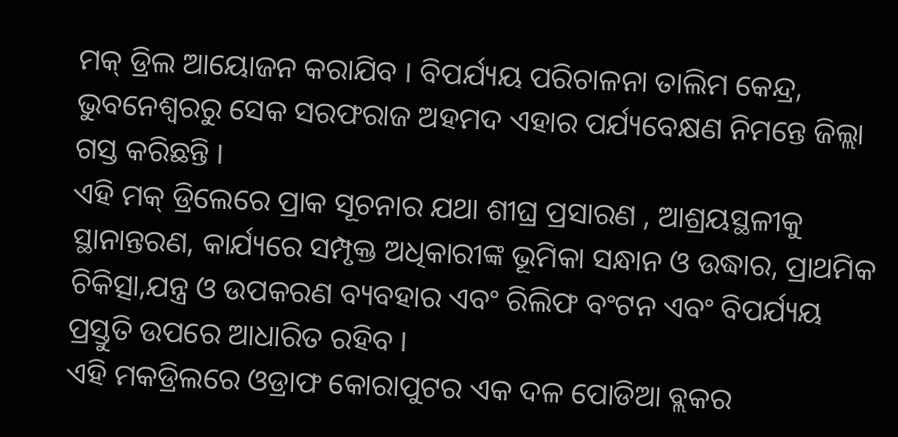ମକ୍ ଡ୍ରିଲ ଆୟୋଜନ କରାଯିବ । ବିପର୍ଯ୍ୟୟ ପରିଚାଳନା ତାଲିମ କେନ୍ଦ୍ର, ଭୁବନେଶ୍ୱରରୁ ସେକ ସରଫରାଜ ଅହମଦ ଏହାର ପର୍ଯ୍ୟବେକ୍ଷଣ ନିମନ୍ତେ ଜିଲ୍ଲା ଗସ୍ତ କରିଛନ୍ତି ।
ଏହି ମକ୍ ଡ୍ରିଲେରେ ପ୍ରାକ ସୂଚନାର ଯଥା ଶୀଘ୍ର ପ୍ରସାରଣ , ଆଶ୍ରୟସ୍ଥଳୀକୁ ସ୍ଥାନାନ୍ତରଣ, କାର୍ଯ୍ୟରେ ସମ୍ପୃକ୍ତ ଅଧିକାରୀଙ୍କ ଭୂମିକା ସନ୍ଧାନ ଓ ଉଦ୍ଧାର, ପ୍ରାଥମିକ ଚିକିତ୍ସା,ଯନ୍ତ୍ର ଓ ଉପକରଣ ବ୍ୟବହାର ଏବଂ ରିଲିଫ ବଂଟନ ଏବଂ ବିପର୍ଯ୍ୟୟ ପ୍ରସ୍ତୁତି ଉପରେ ଆଧାରିତ ରହିବ ।
ଏହି ମକଡ୍ରିଲରେ ଓଡ୍ରାଫ କୋରାପୁଟର ଏକ ଦଳ ପୋଡିଆ ବ୍ଲକର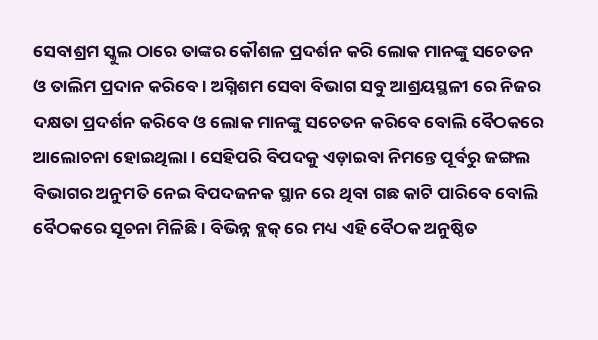ସେବାଶ୍ରମ ସ୍କୁଲ ଠାରେ ତାଙ୍କର କୌଶଳ ପ୍ରଦର୍ଶନ କରି ଲୋକ ମାନଙ୍କୁ ସଚେତନ ଓ ତାଲିମ ପ୍ରଦାନ କରିବେ । ଅଗ୍ନିଶମ ସେବା ବିଭାଗ ସବୁ ଆଶ୍ରୟସ୍ଥଳୀ ରେ ନିଜର ଦକ୍ଷତା ପ୍ରଦର୍ଶନ କରିବେ ଓ ଲୋକ ମାନଙ୍କୁ ସଚେତନ କରିବେ ବୋଲି ବୈଠକରେ ଆଲୋଚନା ହୋଇଥିଲା । ସେହିପରି ବିପଦକୁ ଏଡ଼ାଇବା ନିମନ୍ତେ ପୂର୍ବରୁ ଜଙ୍ଗଲ ବିଭାଗର ଅନୁମତି ନେଇ ବିପଦଜନକ ସ୍ଥାନ ରେ ଥିବା ଗଛ କାଟି ପାରିବେ ବୋଲି ବୈଠକରେ ସୂଚନା ମିଳିଛି । ବିଭିନ୍ନ ବ୍ଲକ୍ ରେ ମଧ୍ୟ ଏହି ବୈଠକ ଅନୁଷ୍ଠିତ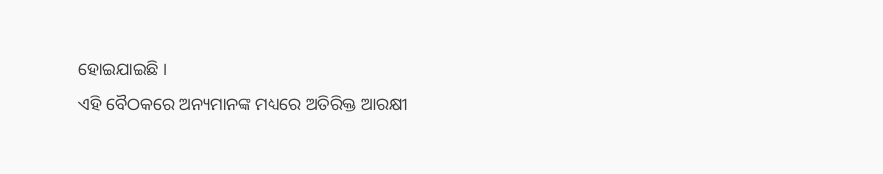ହୋଇଯାଇଛି ।
ଏହି ବୈଠକରେ ଅନ୍ୟମାନଙ୍କ ମଧ୍ୟରେ ଅତିରିକ୍ତ ଆରକ୍ଷୀ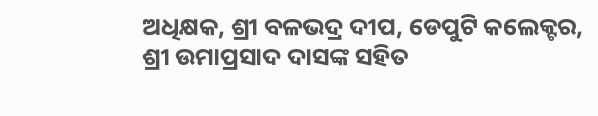ଅଧିକ୍ଷକ, ଶ୍ରୀ ବଳଭଦ୍ର ଦୀପ, ଡେପୁଟି କଲେକ୍ଟର, ଶ୍ରୀ ଉମାପ୍ରସାଦ ଦାସଙ୍କ ସହିତ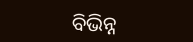ବିଭିନ୍ନ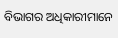ବିଭାଗର ଅଧିକାରୀମାନେ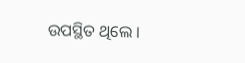ଉପସ୍ଥିତ ଥିଲେ ।